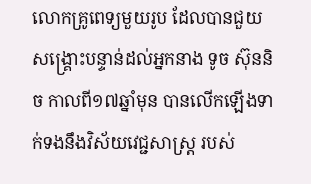លោកគ្រូពេទ្យមួយរូប ដែលបានជួយសង្គ្រោះបន្ទាន់ដល់អ្នកនាង ទូច ស៊ុននិច កាលពី១៧ឆ្នាំមុន បានលើកឡើងទាក់ទងនឹងវិស័យវេជ្ជសាស្រ្ត របស់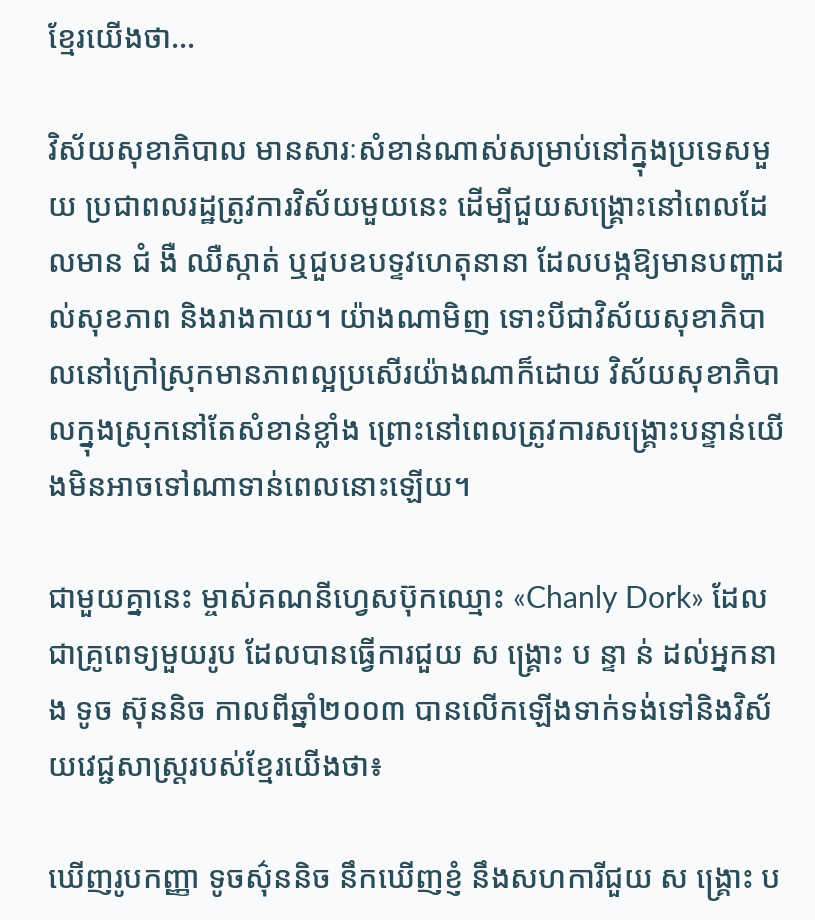ខ្មែរយើងថា…

វិស័យសុខាភិបាល មានសារៈសំខាន់ណាស់សម្រាប់នៅក្នុងប្រទេសមួយ ប្រជាពលរដ្ឋត្រូវការវិស័យមួយនេះ ដើម្បីជួយសង្គ្រោះនៅពេលដែលមាន ជំ ងឺ ឈឺស្កាត់ ឬជួបឧបទ្ទវហេតុនានា ដែលបង្កឱ្យមានបញ្ហាដល់សុខភាព និងរាងកាយ។ យ៉ាងណាមិញ ទោះបីជាវិស័យសុខាភិបាលនៅក្រៅស្រុកមានភាពល្អប្រសើរយ៉ាងណាក៏ដោយ វិស័យសុខាភិបាលក្នុងស្រុកនៅតែសំខាន់ខ្លាំង ព្រោះនៅពេលត្រូវការសង្គ្រោះបន្ទាន់យើងមិនអាចទៅណាទាន់ពេលនោះឡើយ។

ជាមួយគ្នានេះ ម្ចាស់គណនីហ្វេសប៊ុកឈ្មោះ «Chanly Dork» ដែលជាគ្រូពេទ្យមួយរូប ដែលបានធ្វើការជួយ ស ង្គ្រោះ ប ន្ទា ន់ ដល់អ្នកនាង ទូច ស៊ុននិច កាលពីឆ្នាំ២០០៣ បានលើកឡើងទាក់ទង់ទៅនិងវិស័យវេជ្ជសាស្រ្តរបស់ខ្មែរយើងថា៖

ឃើញរូបកញ្ញា ទូចស៌ុននិច នឹកឃើញខ្ញំ នឹងសហការីជួយ ស ង្គ្រោះ ប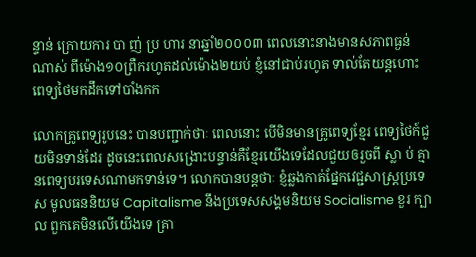ន្ទាន់ ក្រោយការ បា ញ់ ប្រ ហារ នាឆ្នាំ២០០០៣ ពេលនោះនាងមានសភាពធ្ងន់ណាស់ ពីម៉ោង១០ព្រឺករហូតដល់ម៉ោង២យប់ ខ្ញំនៅជាប់រហូត ទាល់តែយន្តហោះពេទ្យថៃមកដឹកទៅបាំងកក

លោកគ្រូពេទ្យរូបនេះ បានបញ្ជាក់ថាៈ ពេលនោះ បើមិនមានគ្រូពេទ្យខ្មែរ ពេទ្យថៃក៍ជួយមិនទាន់ដែរ ដូចនេះពេលសង្រោះបន្ទាន់គឺខ្មែរយើងទេដែលជួយឲរួចពី ស្លា ប់ គ្មានពេទ្យបរទេសណាមកទាន់ទេ។ លោកបានបន្តថាៈ ខ្ញំឆ្លងកាត់ផ្នែកវេជ្ជសាស្រ្តប្រទេស មូលធននិយម Capitalisme នឹងប្រទេសសង្គមនិយម Socialisme ខួរ ក្បា ល ពួកគេមិនលើយើងទេ គ្រា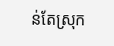ន់តែស្រុក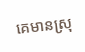គេមានស្រុ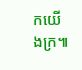កយើងក្រ៕